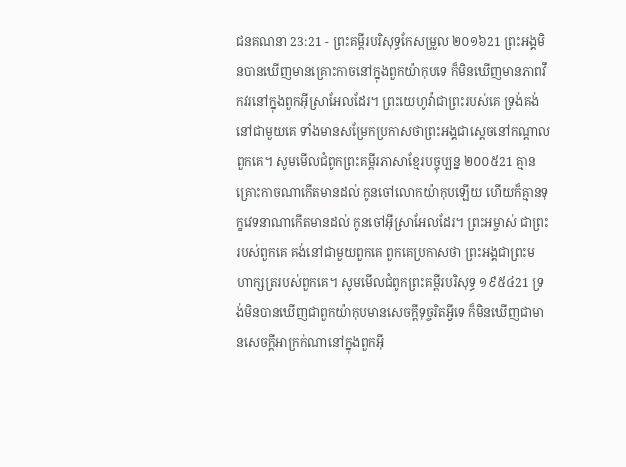ជនគណនា 23:21 - ព្រះគម្ពីរបរិសុទ្ធកែសម្រួល ២០១៦21 ព្រះអង្គមិនបានឃើញមានគ្រោះកាចនៅក្នុងពួកយ៉ាកុបទេ ក៏មិនឃើញមានភាពវឹកវរនៅក្នុងពួកអ៊ីស្រាអែលដែរ។ ព្រះយេហូវ៉ាជាព្រះរបស់គេ ទ្រង់គង់នៅជាមួយគេ ទាំងមានសម្រែកប្រកាសថាព្រះអង្គជាស្តេចនៅកណ្ដាលពួកគេ។ សូមមើលជំពូកព្រះគម្ពីរភាសាខ្មែរបច្ចុប្បន្ន ២០០៥21 គ្មានគ្រោះកាចណាកើតមានដល់ កូនចៅលោកយ៉ាកុបឡើយ ហើយក៏គ្មានទុក្ខវេទនាណាកើតមានដល់ កូនចៅអ៊ីស្រាអែលដែរ។ ព្រះអម្ចាស់ ជាព្រះរបស់ពួកគេ គង់នៅជាមួយពួកគេ ពួកគេប្រកាសថា ព្រះអង្គជាព្រះមហាក្សត្ររបស់ពួកគេ។ សូមមើលជំពូកព្រះគម្ពីរបរិសុទ្ធ ១៩៥៤21 ទ្រង់មិនបានឃើញជាពួកយ៉ាកុបមានសេចក្ដីទុច្ចរិតអ្វីទេ ក៏មិនឃើញជាមានសេចក្ដីអាក្រក់ណានៅក្នុងពួកអ៊ី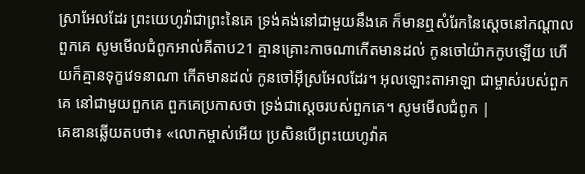ស្រាអែលដែរ ព្រះយេហូវ៉ាជាព្រះនៃគេ ទ្រង់គង់នៅជាមួយនឹងគេ ក៏មានឮសំរែកនៃស្តេចនៅកណ្តាលពួកគេ សូមមើលជំពូកអាល់គីតាប21 គ្មានគ្រោះកាចណាកើតមានដល់ កូនចៅយ៉ាកកូបឡើយ ហើយក៏គ្មានទុក្ខវេទនាណា កើតមានដល់ កូនចៅអ៊ីស្រអែលដែរ។ អុលឡោះតាអាឡា ជាម្ចាស់របស់ពួកគេ នៅជាមួយពួកគេ ពួកគេប្រកាសថា ទ្រង់ជាស្តេចរបស់ពួកគេ។ សូមមើលជំពូក |
គេឌានឆ្លើយតបថា៖ «លោកម្ចាស់អើយ ប្រសិនបើព្រះយេហូវ៉ាគ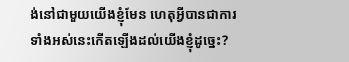ង់នៅជាមួយយើងខ្ញុំមែន ហេតុអ្វីបានជាការទាំងអស់នេះកើតឡើងដល់យើងខ្ញុំដូច្នេះ?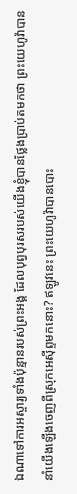ឯណាទៅការអស្ចារ្យទាំងប៉ុន្មានរបស់ព្រះអង្គ ដែលបុព្វបុរសរបស់យើងខ្ញុំបានថ្លែងប្រាប់តមកថា ព្រះយេហូវ៉ាបាននាំយើងឡើងចេញពីស្រុកអេស៊ីព្ទមកនោះ? ឥឡូវនេះ ព្រះយេហូវ៉ាបានបោះ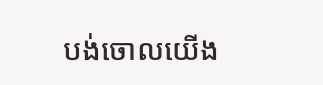បង់ចោលយើង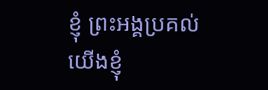ខ្ញុំ ព្រះអង្គប្រគល់យើងខ្ញុំ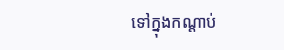ទៅក្នុងកណ្ដាប់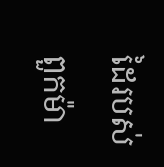ដៃរបស់ពួកម៉ា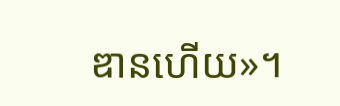ឌានហើយ»។